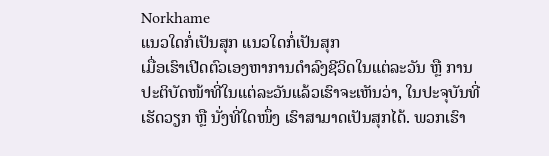Norkhame
ແນວໃດກໍ່ເປັນສຸກ ແນວໃດກໍ່ເປັນສຸກ
ເມື່ອເຮົາເປີດຕົວເອງຫາການດຳລົງຊີວິດໃນແຕ່ລະວັນ ຫຼື ການປະຕິບັດໜ້າທີ່ໃນແຕ່ລະວັນແລ້ວເຮົາຈະເຫັນວ່າ, ໃນປະຈຸບັນທີ່ເຮັດວຽກ ຫຼື ນັ່ງທີ່ໃດໜຶ່ງ ເຮົາສາມາດເປັນສຸກໄດ້. ພວກເຮົາ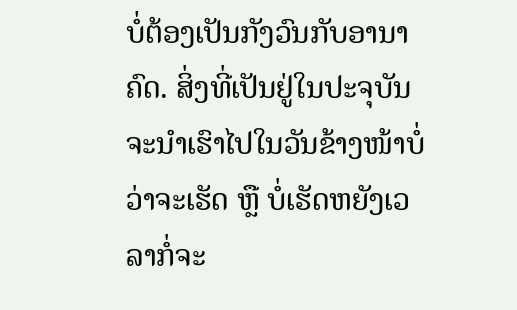ບໍ່ຕ້ອງເປັນກັງວົນກັບອານາຄົດ. ສິ່ງທີ່ເປັນຢູ່ໃນປະຈຸບັນຈະນຳເຮົາໄປໃນວັນຂ້າງໜ້າບໍ່ວ່າຈະເຮັດ ຫຼື ບໍ່ເຮັດຫຍັງເວລາກໍ່ຈະ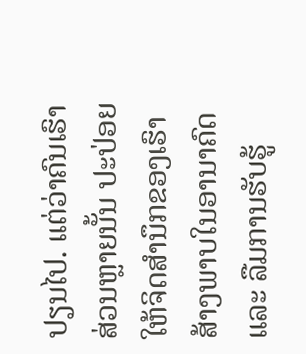ປຽນໄປ. ແຕ່ວ່າຄົນເຮົາສ່ວນຫຼາຍນັ້ນ ປະປ່ອຍໃຫ້ຈິດສຳນຶກຂອງເຮົາສ້າງພາບໃນອານາຄົດ ແລະ ລືມການຮັບຮູ້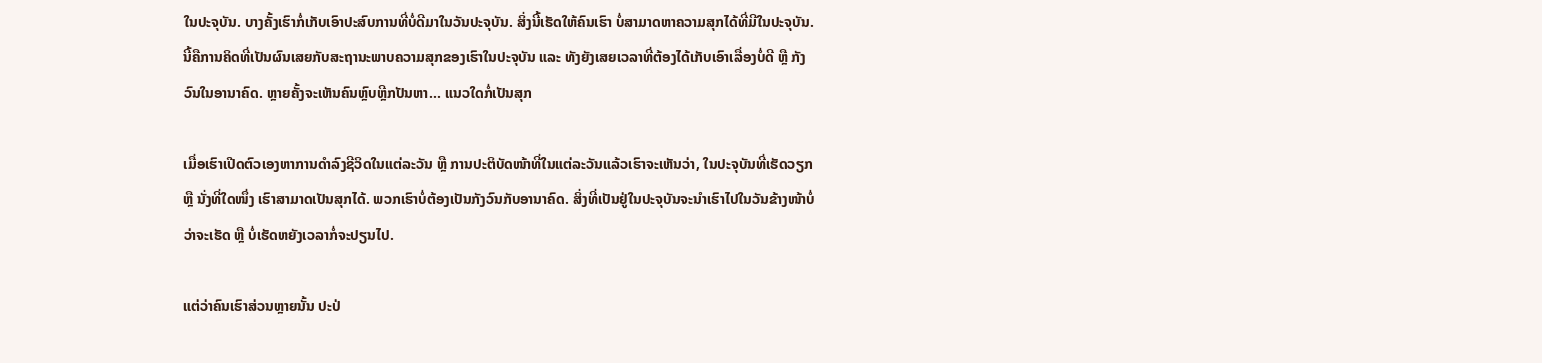ໃນປະຈຸບັນ. ບາງຄັ້ງເຮົາກໍ່ເກັບເອົາປະສົບການທີ່ບໍ່ດີມາໃນວັນປະຈຸບັນ. ສິ່ງນີ້ເຮັດໃຫ້ຄົນເຮົາ ບໍ່ສາມາດຫາຄວາມສຸກໄດ້ທີ່ມີໃນປະຈຸບັນ. ນີ້ຄືການຄິດທີ່ເປັນຜົນເສຍກັບສະຖານະພາບຄວາມສຸກຂອງເຮົາໃນປະຈຸບັນ ແລະ ທັງຍັງເສຍເວລາທີ່ຕ້ອງໄດ້ເກັບເອົາເລື່ອງບໍ່ດີ ຫຼື ກັງວົນໃນອານາຄົດ. ຫຼາຍຄັ້ງຈະເຫັນຄົນຫຼົບຫຼີກປັນຫາ... ແນວໃດກໍ່ເປັນສຸກ

ເມື່ອເຮົາເປີດຕົວເອງຫາການດຳລົງຊີວິດໃນແຕ່ລະວັນ ຫຼື ການປະຕິບັດໜ້າທີ່ໃນແຕ່ລະວັນແລ້ວເຮົາຈະເຫັນວ່າ, ໃນປະຈຸບັນທີ່ເຮັດວຽກ ຫຼື ນັ່ງທີ່ໃດໜຶ່ງ ເຮົາສາມາດເປັນສຸກໄດ້. ພວກເຮົາບໍ່ຕ້ອງເປັນກັງວົນກັບອານາຄົດ. ສິ່ງທີ່ເປັນຢູ່ໃນປະຈຸບັນຈະນຳເຮົາໄປໃນວັນຂ້າງໜ້າບໍ່ວ່າຈະເຮັດ ຫຼື ບໍ່ເຮັດຫຍັງເວລາກໍ່ຈະປຽນໄປ.

ແຕ່ວ່າຄົນເຮົາສ່ວນຫຼາຍນັ້ນ ປະປ່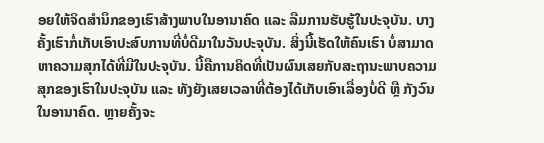ອຍໃຫ້ຈິດສຳນຶກຂອງເຮົາສ້າງພາບໃນອານາຄົດ ແລະ ລືມການຮັບຮູ້ໃນປະຈຸບັນ. ບາງຄັ້ງເຮົາກໍ່ເກັບເອົາປະສົບການທີ່ບໍ່ດີມາໃນວັນປະຈຸບັນ. ສິ່ງນີ້ເຮັດໃຫ້ຄົນເຮົາ ບໍ່ສາມາດຫາຄວາມສຸກໄດ້ທີ່ມີໃນປະຈຸບັນ. ນີ້ຄືການຄິດທີ່ເປັນຜົນເສຍກັບສະຖານະພາບຄວາມສຸກຂອງເຮົາໃນປະຈຸບັນ ແລະ ທັງຍັງເສຍເວລາທີ່ຕ້ອງໄດ້ເກັບເອົາເລື່ອງບໍ່ດີ ຫຼື ກັງວົນໃນອານາຄົດ. ຫຼາຍຄັ້ງຈະ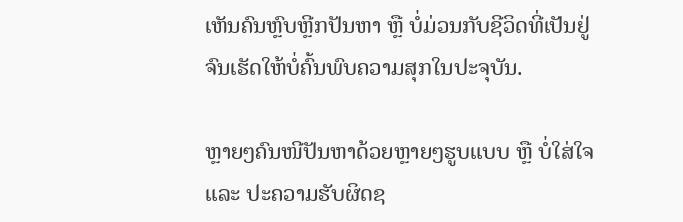ເຫັນຄົນຫຼົບຫຼີກປັນຫາ ຫຼື ບໍ່ມ່ວນກັບຊີວິດທີ່ເປັນຢູ່ ຈົນເຮັດໃຫ້ບໍ່ຄົ້ນພົບຄວາມສຸກໃນປະຈຸບັນ.

ຫຼາຍໆຄົນໜີປັນຫາດ້ວຍຫຼາຍໆຮູບແບບ ຫຼື ບໍ່ໃສ່ໃຈ ແລະ ປະຄວາມຮັບຜິດຊ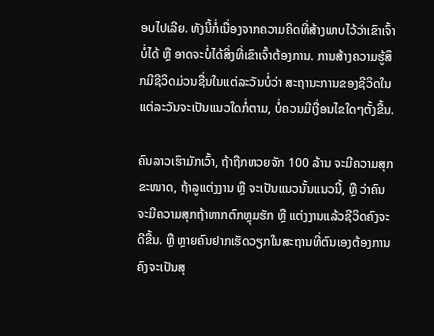ອບໄປເລີຍ. ທັງນີ້ກໍ່ເນື່ອງຈາກຄວາມຄິດທີ່ສ້າງພາບໄວ້ວ່າເຂົາເຈົ້າບໍ່ໄດ້ ຫຼື ອາດຈະບໍ່ໄດ້ສິ່ງທີ່ເຂົາເຈົ້າຕ້ອງການ. ການສ້າງຄວາມຮູ້ສຶກມີຊີວິດມ່ວນຊື່ນໃນແຕ່ລະວັນບໍ່ວ່າ ສະຖານະການຂອງຊີວິດໃນແຕ່ລະວັນຈະເປັນແນວໃດກໍ່ຕາມ, ບໍ່ຄວນມີເງື່ອນໄຂໃດໆຕັ້ງຂື້ນ.

ຄົນລາວເຮົາມັກເວົ້າ, ຖ້າຖືກຫວຍຈັກ 100 ລ້ານ ຈະມີຄວາມສຸກ ຂະໜາດ, ຖ້າລູແຕ່ງງານ ຫຼື ຈະເປັນແນວນັ້ນແນວນີ້, ຫຼື ວ່າຄົນຈະມີຄວາມສຸກຖ້າຫາກຕົກຫຼຸມຮັກ ຫຼື ແຕ່ງງານແລ້ວຊີວິດຄົງຈະດີຂື້ນ. ຫຼື ຫຼາຍຄົນຢາກເຮັດວຽກໃນສະຖານທີ່ຕົນເອງຕ້ອງການຄົງຈະເປັນສຸ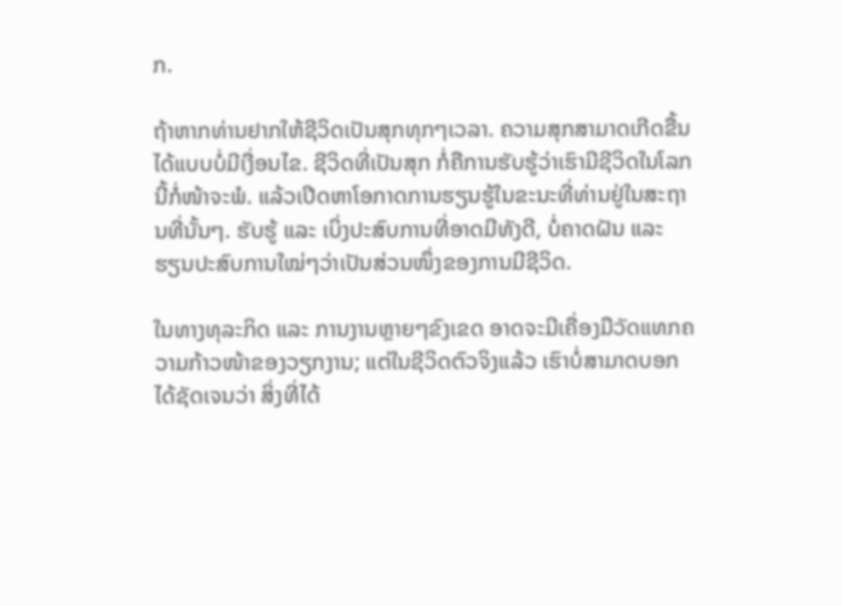ກ.

ຖ້າຫາກທ່ານຢາກໃຫ້ຊີວິດເປັນສຸກທຸກໆເວລາ. ຄວາມສຸກສາມາດເກີດຂື້ນໄດ້ແບບບໍ່ມີເງື່ອນໄຂ. ຊີວິດທີ່ເປັນສຸກ ກໍ່ຄືການຮັບຮູ້ວ່າເຮົາມີຊີວິດໃນໂລກນີ້ກໍ່ໜ້າຈະພໍ. ແລ້ວເປີດຫາໂອກາດການຮຽນຮູ້ໃນຂະນະທີ່ທ່ານຢູ່ໃນສະຖານທີ່ນັ້ນໆ. ຮັບຮູ້ ແລະ ເບິ່ງປະສົບການທີ່ອາດມີທັງດີ, ບໍ່ຄາດຝັນ ແລະ ຮຽນປະສົບການໃໝ່ໆວ່າເປັນສ່ວນໜຶ່ງຂອງການມີຊີວິດ.

ໃນທາງທຸລະກິດ ແລະ ການງານຫຼາຍໆຂົງເຂດ ອາດຈະມີເຄື່ອງມືວັດແທກຄວາມກ້າວໜ້າຂອງວຽກງານ; ແຕ່ໃນຊີວິດຕົວຈິງແລ້ວ ເຮົາບໍ່ສາມາດບອກໄດ້ຊັດເຈນວ່າ ສິ່ງທີ່ໄດ້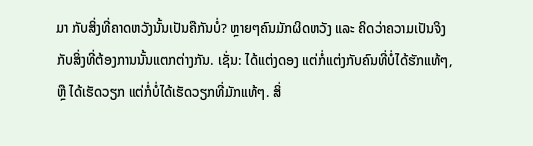ມາ ກັບສິ່ງທີ່ຄາດຫວັງນັ້ນເປັນຄືກັນບໍ່? ຫຼາຍໆຄົນມັກຜິດຫວັງ ແລະ ຄິດວ່າຄວາມເປັນຈິງ ກັບສິ່ງທີ່ຕ້ອງການນັ້ນແຕກຕ່າງກັນ. ເຊັ່ນ: ໄດ້ແຕ່ງດອງ ແຕ່ກໍ່ແຕ່ງກັບຄົນທີ່ບໍ່ໄດ້ຮັກແທ້ໆ, ຫຼື ໄດ້ເຮັດວຽກ ແຕ່ກໍ່ບໍ່ໄດ້ເຮັດວຽກທີ່ມັກແທ້ໆ. ສິ່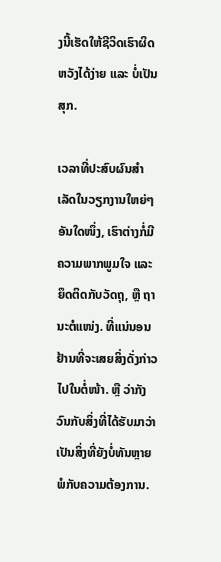ງນີ້ເຮັດໃຫ້ຊີວິດເຮົາຜິດຫວັງໄດ້ງ່າຍ ແລະ ບໍ່ເປັນສຸກ.

ເວລາທີ່ປະສົບຜົນສຳເລັດໃນວຽກງານໃຫຍ່ໆອັນໃດໜຶ່ງ, ເຮົາຕ່າງກໍ່ມີຄວາມພາກພູມໃຈ ແລະ ຍຶດຕິດກັບວັດຖຸ, ຫຼື ຖານະຕໍແໜ່ງ. ທີ່ແນ່ນອນຢ້ານທີ່ຈະເສຍສິ່ງດັ່ງກ່າວໄປໃນຕໍ່ໜ້າ. ຫຼື ວ່າກັງວົນກັບສິ່ງທີ່ໄດ້ຮັບມາວ່າເປັນສິ່ງທີ່ຍັງບໍ່ທັນຫຼາຍພໍກັບຄວາມຕ້ອງການ.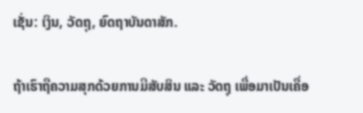ເຊັ່ນ: ເງິນ, ວັດຖຸ, ຍົດຖາບັນດາສັກ.

ຖ້າເຮົາຖືຄວາມສຸກດ້ວຍການມີສັບສິນ ແລະ ວັດຖຸ ເພື່ອມາເປັນເຄື່ອ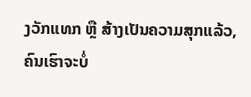ງວັກແທກ ຫຼື ສ້າງເປັນຄວາມສຸກແລ້ວ, ຄົນເຮົາຈະບໍ່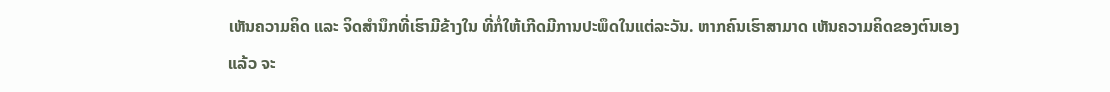ເຫັນຄວາມຄິດ ແລະ ຈິດສຳນຶກທີ່ເຮົາມີຂ້າງໃນ ທີ່ກໍ່ໃຫ້ເກີດມີການປະພຶດໃນແຕ່ລະວັນ. ຫາກຄົນເຮົາສາມາດ ເຫັນຄວາມຄິດຂອງຕົນເອງແລ້ວ ຈະ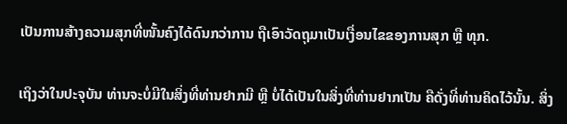ເປັນການສ້າງຄວາມສຸກທີ່ໜັ້ນຄົງໄດ້ດົນກວ່າການ ຖືເອົາວັດຖຸມາເປັນເງື່ອນໄຂຂອງການສຸກ ຫຼື ທຸກ.

ເຖິງວ່າໃນປະຈຸບັນ ທ່ານຈະບໍ່ມີໃນສິ່ງທີ່ທ່ານຢາກມີ ຫຼື ບໍ່ໄດ້ເປັນໃນສິ່ງທີ່ທ່ານຢາກເປັນ ຄືດັ່ງທີ່ທ່ານຄິດໄວ້ນັ້ນ. ສິ່ງ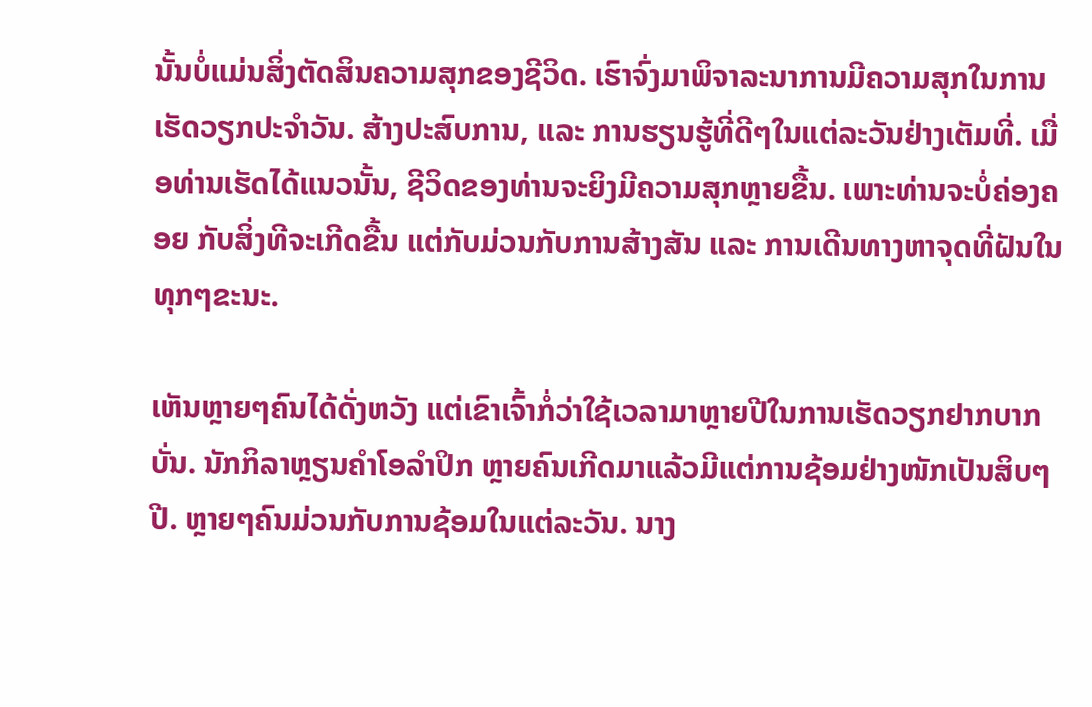ນັ້ນບໍ່ແມ່ນສິ່ງຕັດສິນຄວາມສຸກຂອງຊີວິດ. ເຮົາຈົ່ງມາພິຈາລະນາການມີຄວາມສຸກໃນການເຮັດວຽກປະຈຳວັນ. ສ້າງປະສົບການ, ແລະ ການຮຽນຮູ້ທີ່ດີໆໃນແຕ່ລະວັນຢ່າງເຕັມທີ່. ເມື່ອທ່ານເຮັດໄດ້ແນວນັ້ນ, ຊີວິດຂອງທ່ານຈະຍິງມີຄວາມສຸກຫຼາຍຂື້ນ. ເພາະທ່ານຈະບໍ່ຄ່ອງຄອຍ ກັບສິ່ງທີຈະເກີດຂື້ນ ແຕ່ກັບມ່ວນກັບການສ້າງສັນ ແລະ ການເດີນທາງຫາຈຸດທີ່ຝັນໃນທຸກໆຂະນະ.

ເຫັນຫຼາຍໆຄົນໄດ້ດັ່ງຫວັງ ແຕ່ເຂົາເຈົ້າກໍ່ວ່າໃຊ້ເວລາມາຫຼາຍປີໃນການເຮັດວຽກຢາກບາກບັ່ນ. ນັກກິລາຫຼຽນຄຳໂອລຳປິກ ຫຼາຍຄົນເກີດມາແລ້ວມີແຕ່ການຊ້ອມຢ່າງໜັກເປັນສິບໆປີ. ຫຼາຍໆຄົນມ່ວນກັບການຊ້ອມໃນແຕ່ລະວັນ. ນາງ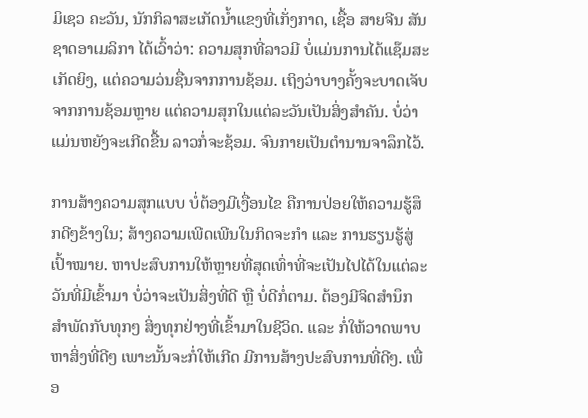ມິເຊວ ຄະວັນ, ນັກກິລາສະເກັດນ້ຳແຂງທີ່ເກັ່ງກາດ, ເຊື້ອ ສາຍຈີນ ສັນຊາດອາເມລິກາ ໄດ້ເວົ້າວ່າ: ຄວາມສຸກທີ່ລາວມີ ບໍ່ແມ່ນການໄດ້ແຊ໊ມສະເກັດຍິງ, ແຕ່ຄວາມວ່ນຊື່ນຈາກການຊ້ອມ. ເຖິງວ່າບາງຄັ້ງຈະບາດເຈັບຈາກການຊ້ອມຫຼາຍ ແຕ່ຄວາມສຸກໃນແຕ່ລະວັນເປັນສິ່ງສຳຄັນ. ບໍ່ວ່າແມ່ນຫຍັງຈະເກີດຂື້ນ ລາວກໍ່ຈະຊ້ອມ. ຈົນກາຍເປັນຕຳນານຈາລຶກໄວ້.

ການສ້າງຄວາມສຸກແບບ ບໍ່ຕ້ອງມີເງື່ອນໄຂ ຄືການປ່ອຍໃຫ້ຄວາມຮູ້ສຶກດີໆຂ້າງໃນ; ສ້າງຄວາມເພີດເພີນໃນກິດຈະກຳ ແລະ ການຮຽນຮູ້ສູ່ເປົ້າໝາຍ. ຫາປະສົບການໃຫ້ຫຼາຍທີ່ສຸດເທົ່າທີ່ຈະເປັນໄປໄດ້ໃນແຕ່ລະວັນທີ່ມີເຂົ້າມາ ບໍ່ວ່າຈະເປັນສິ່ງທີ່ດີ ຫຼື ບໍ່ດີກໍ່ຕາມ. ຕ້ອງມີຈິດສຳນຶກ ສຳພັດກັບທຸກໆ ສິ່ງທຸກຢ່າງທີ່ເຂົ້າມາໃນຊີວິດ. ແລະ ກໍ່ໃຫ້ວາດພາບຫາສິ່ງທີ່ດີໆ ເພາະນັ້ນຈະກໍ່ໃຫ້ເກີດ ມີການສ້າງປະສົບການທີ່ດີໆ. ເພື່ອ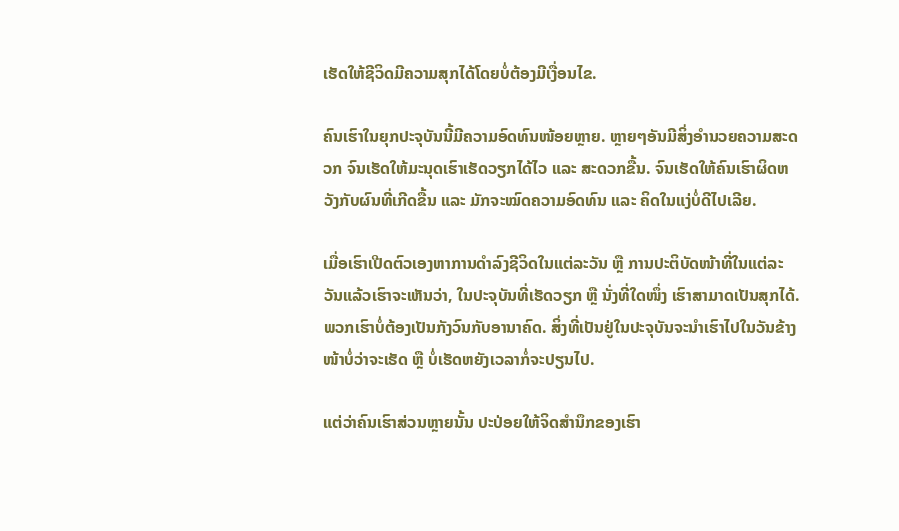ເຮັດໃຫ້ຊີວິດມີຄວາມສຸກໄດ້ໂດຍບໍ່ຕ້ອງມີເງື່ອນໄຂ.

ຄົນເຮົາໃນຍຸກປະຈຸບັນນີ້ມີຄວາມອົດທົນໜ້ອຍຫຼາຍ. ຫຼາຍໆອັນມີສິ່ງອຳນວຍຄວາມສະດວກ ຈົນເຮັດໃຫ້ມະນຸດເຮົາເຮັດວຽກໄດ້ໄວ ແລະ ສະດວກຂື້ນ. ຈົນເຮັດໃຫ້ຄົນເຮົາຜິດຫວັງກັບຜົນທີ່ເກີດຂື້ນ ແລະ ມັກຈະໝົດຄວາມອົດທົນ ແລະ ຄິດໃນແງ່ບໍ່ດີໄປເລີຍ.

ເມື່ອເຮົາເປີດຕົວເອງຫາການດຳລົງຊີວິດໃນແຕ່ລະວັນ ຫຼື ການປະຕິບັດໜ້າທີ່ໃນແຕ່ລະວັນແລ້ວເຮົາຈະເຫັນວ່າ, ໃນປະຈຸບັນທີ່ເຮັດວຽກ ຫຼື ນັ່ງທີ່ໃດໜຶ່ງ ເຮົາສາມາດເປັນສຸກໄດ້. ພວກເຮົາບໍ່ຕ້ອງເປັນກັງວົນກັບອານາຄົດ. ສິ່ງທີ່ເປັນຢູ່ໃນປະຈຸບັນຈະນຳເຮົາໄປໃນວັນຂ້າງໜ້າບໍ່ວ່າຈະເຮັດ ຫຼື ບໍ່ເຮັດຫຍັງເວລາກໍ່ຈະປຽນໄປ.

ແຕ່ວ່າຄົນເຮົາສ່ວນຫຼາຍນັ້ນ ປະປ່ອຍໃຫ້ຈິດສຳນຶກຂອງເຮົາ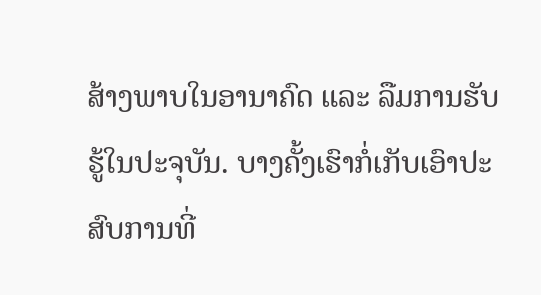ສ້າງພາບໃນອານາຄົດ ແລະ ລືມການຮັບຮູ້ໃນປະຈຸບັນ. ບາງຄັ້ງເຮົາກໍ່ເກັບເອົາປະສົບການທີ່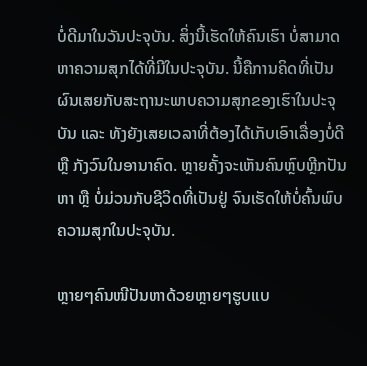ບໍ່ດີມາໃນວັນປະຈຸບັນ. ສິ່ງນີ້ເຮັດໃຫ້ຄົນເຮົາ ບໍ່ສາມາດຫາຄວາມສຸກໄດ້ທີ່ມີໃນປະຈຸບັນ. ນີ້ຄືການຄິດທີ່ເປັນຜົນເສຍກັບສະຖານະພາບຄວາມສຸກຂອງເຮົາໃນປະຈຸບັນ ແລະ ທັງຍັງເສຍເວລາທີ່ຕ້ອງໄດ້ເກັບເອົາເລື່ອງບໍ່ດີ ຫຼື ກັງວົນໃນອານາຄົດ. ຫຼາຍຄັ້ງຈະເຫັນຄົນຫຼົບຫຼີກປັນຫາ ຫຼື ບໍ່ມ່ວນກັບຊີວິດທີ່ເປັນຢູ່ ຈົນເຮັດໃຫ້ບໍ່ຄົ້ນພົບຄວາມສຸກໃນປະຈຸບັນ.

ຫຼາຍໆຄົນໜີປັນຫາດ້ວຍຫຼາຍໆຮູບແບ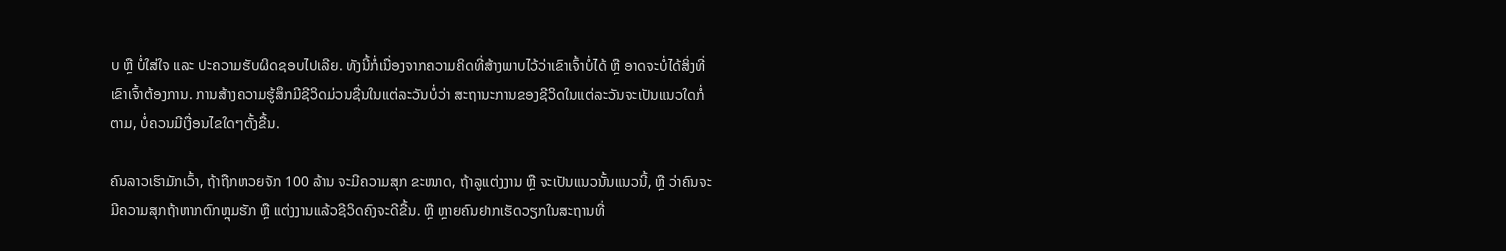ບ ຫຼື ບໍ່ໃສ່ໃຈ ແລະ ປະຄວາມຮັບຜິດຊອບໄປເລີຍ. ທັງນີ້ກໍ່ເນື່ອງຈາກຄວາມຄິດທີ່ສ້າງພາບໄວ້ວ່າເຂົາເຈົ້າບໍ່ໄດ້ ຫຼື ອາດຈະບໍ່ໄດ້ສິ່ງທີ່ເຂົາເຈົ້າຕ້ອງການ. ການສ້າງຄວາມຮູ້ສຶກມີຊີວິດມ່ວນຊື່ນໃນແຕ່ລະວັນບໍ່ວ່າ ສະຖານະການຂອງຊີວິດໃນແຕ່ລະວັນຈະເປັນແນວໃດກໍ່ຕາມ, ບໍ່ຄວນມີເງື່ອນໄຂໃດໆຕັ້ງຂື້ນ.

ຄົນລາວເຮົາມັກເວົ້າ, ຖ້າຖືກຫວຍຈັກ 100 ລ້ານ ຈະມີຄວາມສຸກ ຂະໜາດ, ຖ້າລູແຕ່ງງານ ຫຼື ຈະເປັນແນວນັ້ນແນວນີ້, ຫຼື ວ່າຄົນຈະມີຄວາມສຸກຖ້າຫາກຕົກຫຼຸມຮັກ ຫຼື ແຕ່ງງານແລ້ວຊີວິດຄົງຈະດີຂື້ນ. ຫຼື ຫຼາຍຄົນຢາກເຮັດວຽກໃນສະຖານທີ່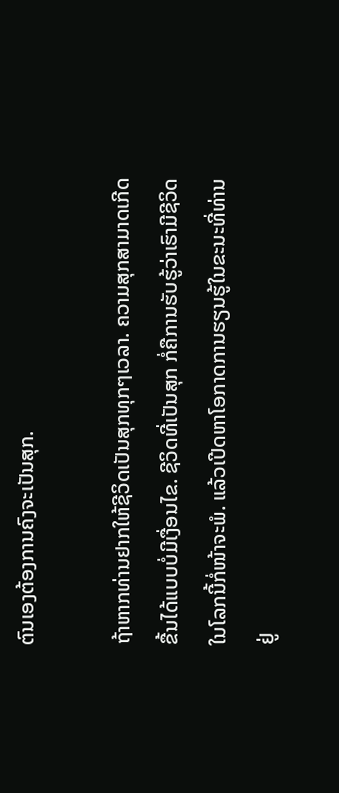ຕົນເອງຕ້ອງການຄົງຈະເປັນສຸກ.

ຖ້າຫາກທ່ານຢາກໃຫ້ຊີວິດເປັນສຸກທຸກໆເວລາ. ຄວາມສຸກສາມາດເກີດຂື້ນໄດ້ແບບບໍ່ມີເງື່ອນໄຂ. ຊີວິດທີ່ເປັນສຸກ ກໍ່ຄືການຮັບຮູ້ວ່າເຮົາມີຊີວິດໃນໂລກນີ້ກໍ່ໜ້າຈະພໍ. ແລ້ວເປີດຫາໂອກາດການຮຽນຮູ້ໃນຂະນະທີ່ທ່ານຢູ່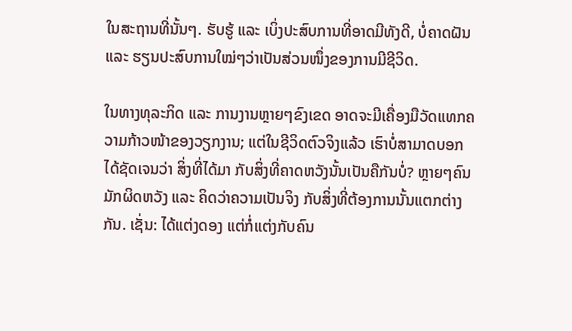ໃນສະຖານທີ່ນັ້ນໆ. ຮັບຮູ້ ແລະ ເບິ່ງປະສົບການທີ່ອາດມີທັງດີ, ບໍ່ຄາດຝັນ ແລະ ຮຽນປະສົບການໃໝ່ໆວ່າເປັນສ່ວນໜຶ່ງຂອງການມີຊີວິດ.

ໃນທາງທຸລະກິດ ແລະ ການງານຫຼາຍໆຂົງເຂດ ອາດຈະມີເຄື່ອງມືວັດແທກຄວາມກ້າວໜ້າຂອງວຽກງານ; ແຕ່ໃນຊີວິດຕົວຈິງແລ້ວ ເຮົາບໍ່ສາມາດບອກໄດ້ຊັດເຈນວ່າ ສິ່ງທີ່ໄດ້ມາ ກັບສິ່ງທີ່ຄາດຫວັງນັ້ນເປັນຄືກັນບໍ່? ຫຼາຍໆຄົນມັກຜິດຫວັງ ແລະ ຄິດວ່າຄວາມເປັນຈິງ ກັບສິ່ງທີ່ຕ້ອງການນັ້ນແຕກຕ່າງກັນ. ເຊັ່ນ: ໄດ້ແຕ່ງດອງ ແຕ່ກໍ່ແຕ່ງກັບຄົນ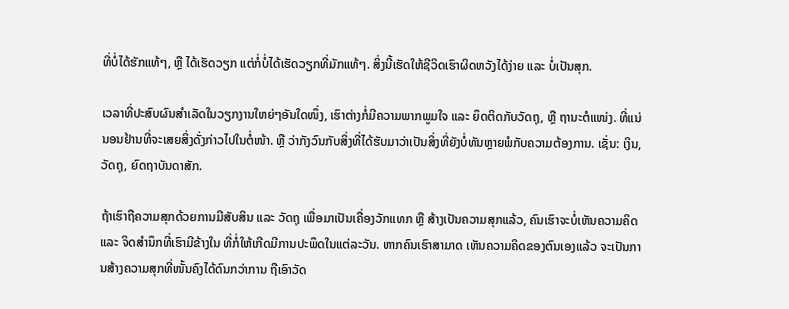ທີ່ບໍ່ໄດ້ຮັກແທ້ໆ, ຫຼື ໄດ້ເຮັດວຽກ ແຕ່ກໍ່ບໍ່ໄດ້ເຮັດວຽກທີ່ມັກແທ້ໆ. ສິ່ງນີ້ເຮັດໃຫ້ຊີວິດເຮົາຜິດຫວັງໄດ້ງ່າຍ ແລະ ບໍ່ເປັນສຸກ.

ເວລາທີ່ປະສົບຜົນສຳເລັດໃນວຽກງານໃຫຍ່ໆອັນໃດໜຶ່ງ, ເຮົາຕ່າງກໍ່ມີຄວາມພາກພູມໃຈ ແລະ ຍຶດຕິດກັບວັດຖຸ, ຫຼື ຖານະຕໍແໜ່ງ. ທີ່ແນ່ນອນຢ້ານທີ່ຈະເສຍສິ່ງດັ່ງກ່າວໄປໃນຕໍ່ໜ້າ. ຫຼື ວ່າກັງວົນກັບສິ່ງທີ່ໄດ້ຮັບມາວ່າເປັນສິ່ງທີ່ຍັງບໍ່ທັນຫຼາຍພໍກັບຄວາມຕ້ອງການ. ເຊັ່ນ: ເງິນ, ວັດຖຸ, ຍົດຖາບັນດາສັກ.

ຖ້າເຮົາຖືຄວາມສຸກດ້ວຍການມີສັບສິນ ແລະ ວັດຖຸ ເພື່ອມາເປັນເຄື່ອງວັກແທກ ຫຼື ສ້າງເປັນຄວາມສຸກແລ້ວ, ຄົນເຮົາຈະບໍ່ເຫັນຄວາມຄິດ ແລະ ຈິດສຳນຶກທີ່ເຮົາມີຂ້າງໃນ ທີ່ກໍ່ໃຫ້ເກີດມີການປະພຶດໃນແຕ່ລະວັນ. ຫາກຄົນເຮົາສາມາດ ເຫັນຄວາມຄິດຂອງຕົນເອງແລ້ວ ຈະເປັນການສ້າງຄວາມສຸກທີ່ໜັ້ນຄົງໄດ້ດົນກວ່າການ ຖືເອົາວັດ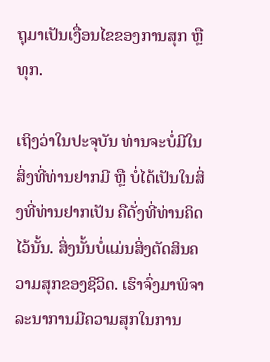ຖຸມາເປັນເງື່ອນໄຂຂອງການສຸກ ຫຼື ທຸກ.

ເຖິງວ່າໃນປະຈຸບັນ ທ່ານຈະບໍ່ມີໃນສິ່ງທີ່ທ່ານຢາກມີ ຫຼື ບໍ່ໄດ້ເປັນໃນສິ່ງທີ່ທ່ານຢາກເປັນ ຄືດັ່ງທີ່ທ່ານຄິດໄວ້ນັ້ນ. ສິ່ງນັ້ນບໍ່ແມ່ນສິ່ງຕັດສິນຄວາມສຸກຂອງຊີວິດ. ເຮົາຈົ່ງມາພິຈາລະນາການມີຄວາມສຸກໃນການ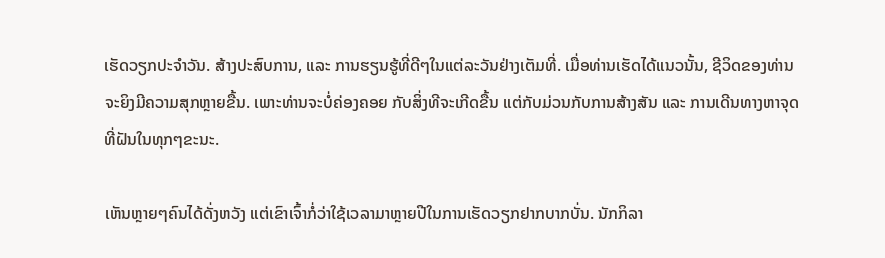ເຮັດວຽກປະຈຳວັນ. ສ້າງປະສົບການ, ແລະ ການຮຽນຮູ້ທີ່ດີໆໃນແຕ່ລະວັນຢ່າງເຕັມທີ່. ເມື່ອທ່ານເຮັດໄດ້ແນວນັ້ນ, ຊີວິດຂອງທ່ານຈະຍິງມີຄວາມສຸກຫຼາຍຂື້ນ. ເພາະທ່ານຈະບໍ່ຄ່ອງຄອຍ ກັບສິ່ງທີຈະເກີດຂື້ນ ແຕ່ກັບມ່ວນກັບການສ້າງສັນ ແລະ ການເດີນທາງຫາຈຸດທີ່ຝັນໃນທຸກໆຂະນະ.

ເຫັນຫຼາຍໆຄົນໄດ້ດັ່ງຫວັງ ແຕ່ເຂົາເຈົ້າກໍ່ວ່າໃຊ້ເວລາມາຫຼາຍປີໃນການເຮັດວຽກຢາກບາກບັ່ນ. ນັກກິລາ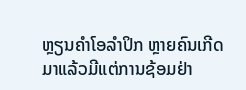ຫຼຽນຄຳໂອລຳປິກ ຫຼາຍຄົນເກີດມາແລ້ວມີແຕ່ການຊ້ອມຢ່າ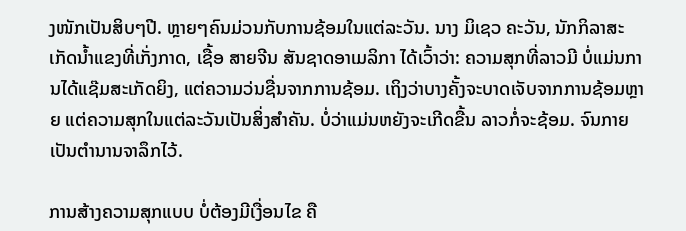ງໜັກເປັນສິບໆປີ. ຫຼາຍໆຄົນມ່ວນກັບການຊ້ອມໃນແຕ່ລະວັນ. ນາງ ມິເຊວ ຄະວັນ, ນັກກິລາສະເກັດນ້ຳແຂງທີ່ເກັ່ງກາດ, ເຊື້ອ ສາຍຈີນ ສັນຊາດອາເມລິກາ ໄດ້ເວົ້າວ່າ: ຄວາມສຸກທີ່ລາວມີ ບໍ່ແມ່ນການໄດ້ແຊ໊ມສະເກັດຍິງ, ແຕ່ຄວາມວ່ນຊື່ນຈາກການຊ້ອມ. ເຖິງວ່າບາງຄັ້ງຈະບາດເຈັບຈາກການຊ້ອມຫຼາຍ ແຕ່ຄວາມສຸກໃນແຕ່ລະວັນເປັນສິ່ງສຳຄັນ. ບໍ່ວ່າແມ່ນຫຍັງຈະເກີດຂື້ນ ລາວກໍ່ຈະຊ້ອມ. ຈົນກາຍເປັນຕຳນານຈາລຶກໄວ້.

ການສ້າງຄວາມສຸກແບບ ບໍ່ຕ້ອງມີເງື່ອນໄຂ ຄື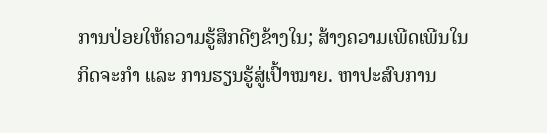ການປ່ອຍໃຫ້ຄວາມຮູ້ສຶກດີໆຂ້າງໃນ; ສ້າງຄວາມເພີດເພີນໃນກິດຈະກຳ ແລະ ການຮຽນຮູ້ສູ່ເປົ້າໝາຍ. ຫາປະສົບການ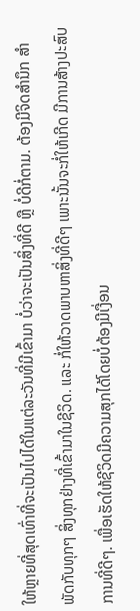ໃຫ້ຫຼາຍທີ່ສຸດເທົ່າທີ່ຈະເປັນໄປໄດ້ໃນແຕ່ລະວັນທີ່ມີເຂົ້າມາ ບໍ່ວ່າຈະເປັນສິ່ງທີ່ດີ ຫຼື ບໍ່ດີກໍ່ຕາມ. ຕ້ອງມີຈິດສຳນຶກ ສຳພັດກັບທຸກໆ ສິ່ງທຸກຢ່າງທີ່ເຂົ້າມາໃນຊີວິດ. ແລະ ກໍ່ໃຫ້ວາດພາບຫາສິ່ງທີ່ດີໆ ເພາະນັ້ນຈະກໍ່ໃຫ້ເກີດ ມີການສ້າງປະສົບການທີ່ດີໆ. ເພື່ອເຮັດໃຫ້ຊີວິດມີຄວາມສຸກໄດ້ໂດຍບໍ່ຕ້ອງມີເງື່ອນ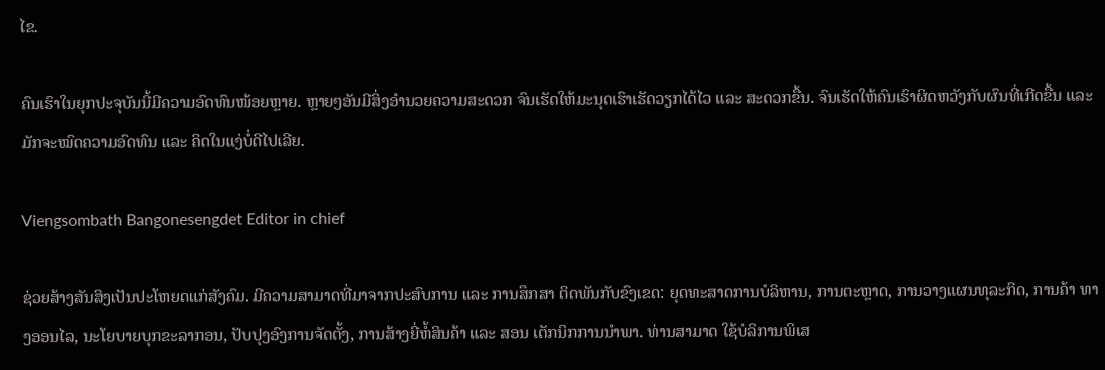ໄຂ.

ຄົນເຮົາໃນຍຸກປະຈຸບັນນີ້ມີຄວາມອົດທົນໜ້ອຍຫຼາຍ. ຫຼາຍໆອັນມີສິ່ງອຳນວຍຄວາມສະດວກ ຈົນເຮັດໃຫ້ມະນຸດເຮົາເຮັດວຽກໄດ້ໄວ ແລະ ສະດວກຂື້ນ. ຈົນເຮັດໃຫ້ຄົນເຮົາຜິດຫວັງກັບຜົນທີ່ເກີດຂື້ນ ແລະ ມັກຈະໝົດຄວາມອົດທົນ ແລະ ຄິດໃນແງ່ບໍ່ດີໄປເລີຍ.

Viengsombath Bangonesengdet Editor in chief

ຊ່ວຍສ້າງສັນສິງເປັນປະໂຫຍດແກ່ສັງຄົມ. ມີຄວາມສາມາດທີ່ມາຈາກປະສົບການ ແລະ ການສຶກສາ ຕິດພັນກັບຂົງເຂດ: ຍຸດທະສາດການບໍລິຫານ, ການຕະຫຼາດ, ການວາງແຜນທຸລະກິດ, ການຄ້າ ທາງອອນໄລ, ນະໂຍບາຍບຸກຂະລາກອນ, ປັບປຸງອົງການຈັດຕັ້ງ, ການສ້າງຍີ່ຫໍ້ສິນຄ້າ ແລະ ສອນ ເຕັກນິກການນຳພາ. ທ່ານສາມາດ ໃຊ້ບໍລິການພິເສ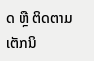ດ ຫຼື ຕິດຕາມເຕັກນິ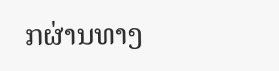ກຜ່ານທາງ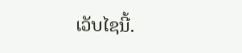ເວັບໄຊນີ້.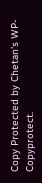Copy Protected by Chetan's WP-Copyprotect.